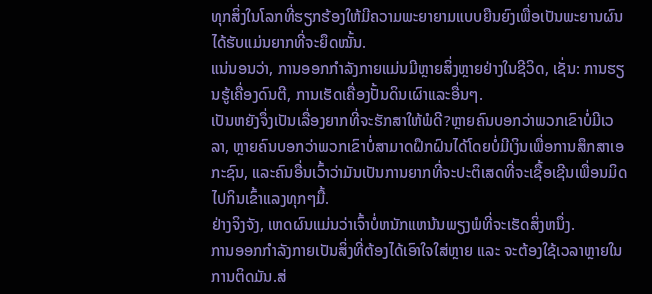ທຸກສິ່ງໃນໂລກທີ່ຮຽກຮ້ອງໃຫ້ມີຄວາມພະຍາຍາມແບບຍືນຍົງເພື່ອເປັນພະຍານຜົນໄດ້ຮັບແມ່ນຍາກທີ່ຈະຍຶດໝັ້ນ.
ແນ່ນອນວ່າ, ການອອກກໍາລັງກາຍແມ່ນມີຫຼາຍສິ່ງຫຼາຍຢ່າງໃນຊີວິດ, ເຊັ່ນ: ການຮຽນຮູ້ເຄື່ອງດົນຕີ, ການເຮັດເຄື່ອງປັ້ນດິນເຜົາແລະອື່ນໆ.
ເປັນຫຍັງຈຶ່ງເປັນເລື່ອງຍາກທີ່ຈະຮັກສາໃຫ້ພໍດີ?ຫຼາຍຄົນບອກວ່າພວກເຂົາບໍ່ມີເວລາ, ຫຼາຍຄົນບອກວ່າພວກເຂົາບໍ່ສາມາດຝຶກຝົນໄດ້ໂດຍບໍ່ມີເງິນເພື່ອການສຶກສາເອກະຊົນ, ແລະຄົນອື່ນເວົ້າວ່າມັນເປັນການຍາກທີ່ຈະປະຕິເສດທີ່ຈະເຊື້ອເຊີນເພື່ອນມິດໄປກິນເຂົ້າແລງທຸກໆມື້.
ຢ່າງຈິງຈັງ, ເຫດຜົນແມ່ນວ່າເຈົ້າບໍ່ຫນັກແຫນ້ນພຽງພໍທີ່ຈະເຮັດສິ່ງຫນຶ່ງ.
ການອອກກຳລັງກາຍເປັນສິ່ງທີ່ຕ້ອງໄດ້ເອົາໃຈໃສ່ຫຼາຍ ແລະ ຈະຕ້ອງໃຊ້ເວລາຫຼາຍໃນການຕິດມັນ.ສ່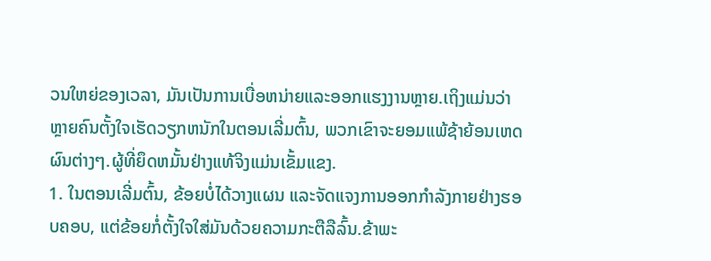ວນໃຫຍ່ຂອງເວລາ, ມັນເປັນການເບື່ອຫນ່າຍແລະອອກແຮງງານຫຼາຍ.ເຖິງແມ່ນວ່າຫຼາຍຄົນຕັ້ງໃຈເຮັດວຽກຫນັກໃນຕອນເລີ່ມຕົ້ນ, ພວກເຂົາຈະຍອມແພ້ຊ້າຍ້ອນເຫດຜົນຕ່າງໆ.ຜູ້ທີ່ຍຶດຫມັ້ນຢ່າງແທ້ຈິງແມ່ນເຂັ້ມແຂງ.
1. ໃນຕອນເລີ່ມຕົ້ນ, ຂ້ອຍບໍ່ໄດ້ວາງແຜນ ແລະຈັດແຈງການອອກກຳລັງກາຍຢ່າງຮອບຄອບ, ແຕ່ຂ້ອຍກໍ່ຕັ້ງໃຈໃສ່ມັນດ້ວຍຄວາມກະຕືລືລົ້ນ.ຂ້າພະ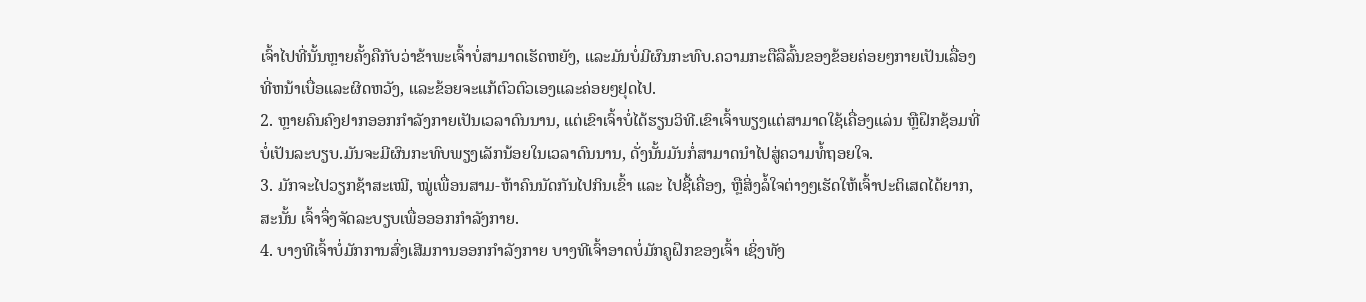ເຈົ້າໄປທີ່ນັ້ນຫຼາຍຄັ້ງຄືກັບວ່າຂ້າພະເຈົ້າບໍ່ສາມາດເຮັດຫຍັງ, ແລະມັນບໍ່ມີຜົນກະທົບ.ຄວາມກະຕືລືລົ້ນຂອງຂ້ອຍຄ່ອຍໆກາຍເປັນເລື່ອງທີ່ຫນ້າເບື່ອແລະຜິດຫວັງ, ແລະຂ້ອຍຈະແກ້ຕົວຕົວເອງແລະຄ່ອຍໆຢຸດໄປ.
2. ຫຼາຍຄົນຄົງຢາກອອກກຳລັງກາຍເປັນເວລາດົນນານ, ແຕ່ເຂົາເຈົ້າບໍ່ໄດ້ຮຽນວິທີ.ເຂົາເຈົ້າພຽງແຕ່ສາມາດໃຊ້ເຄື່ອງແລ່ນ ຫຼືຝຶກຊ້ອມທີ່ບໍ່ເປັນລະບຽບ.ມັນຈະມີຜົນກະທົບພຽງເລັກນ້ອຍໃນເວລາດົນນານ, ດັ່ງນັ້ນມັນກໍ່ສາມາດນໍາໄປສູ່ຄວາມທໍ້ຖອຍໃຈ.
3. ມັກຈະໄປວຽກຊ້າສະເໝີ, ໝູ່ເພື່ອນສາມ-ຫ້າຄົນນັດກັນໄປກິນເຂົ້າ ແລະ ໄປຊື້ເຄື່ອງ, ຫຼືສິ່ງລໍ້ໃຈຕ່າງໆເຮັດໃຫ້ເຈົ້າປະຕິເສດໄດ້ຍາກ, ສະນັ້ນ ເຈົ້າຈຶ່ງຈັດລະບຽບເພື່ອອອກກຳລັງກາຍ.
4. ບາງທີເຈົ້າບໍ່ມັກການສົ່ງເສີມການອອກກຳລັງກາຍ ບາງທີເຈົ້າອາດບໍ່ມັກຄູຝຶກຂອງເຈົ້າ ເຊິ່ງທັງ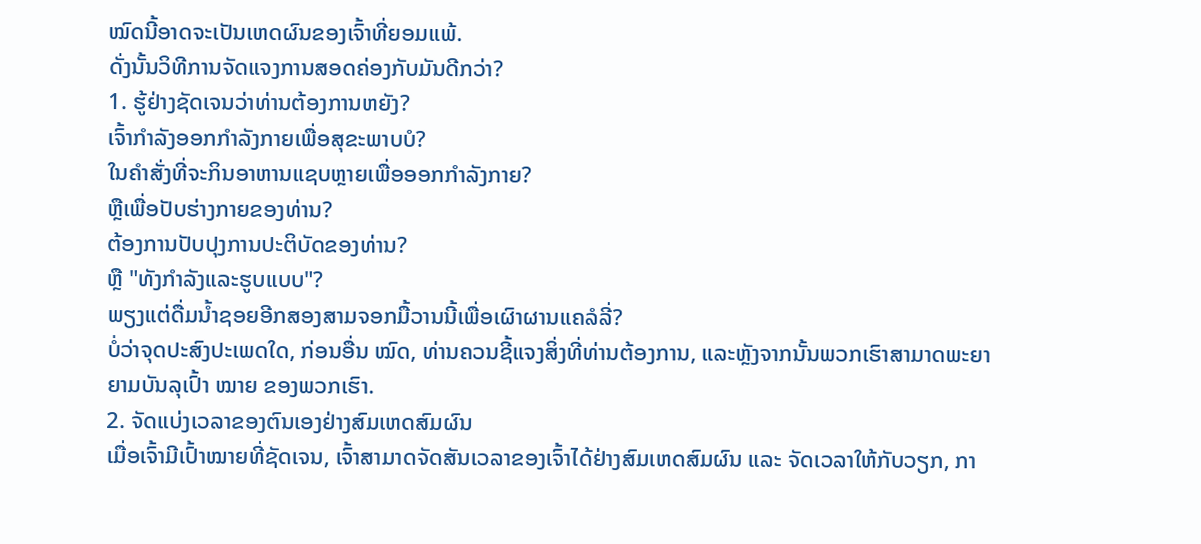ໝົດນີ້ອາດຈະເປັນເຫດຜົນຂອງເຈົ້າທີ່ຍອມແພ້.
ດັ່ງນັ້ນວິທີການຈັດແຈງການສອດຄ່ອງກັບມັນດີກວ່າ?
1. ຮູ້ຢ່າງຊັດເຈນວ່າທ່ານຕ້ອງການຫຍັງ?
ເຈົ້າກຳລັງອອກກຳລັງກາຍເພື່ອສຸຂະພາບບໍ?
ໃນຄໍາສັ່ງທີ່ຈະກິນອາຫານແຊບຫຼາຍເພື່ອອອກກໍາລັງກາຍ?
ຫຼືເພື່ອປັບຮ່າງກາຍຂອງທ່ານ?
ຕ້ອງການປັບປຸງການປະຕິບັດຂອງທ່ານ?
ຫຼື "ທັງກໍາລັງແລະຮູບແບບ"?
ພຽງແຕ່ດື່ມນ້ຳຊອຍອີກສອງສາມຈອກມື້ວານນີ້ເພື່ອເຜົາຜານແຄລໍລີ່?
ບໍ່ວ່າຈຸດປະສົງປະເພດໃດ, ກ່ອນອື່ນ ໝົດ, ທ່ານຄວນຊີ້ແຈງສິ່ງທີ່ທ່ານຕ້ອງການ, ແລະຫຼັງຈາກນັ້ນພວກເຮົາສາມາດພະຍາຍາມບັນລຸເປົ້າ ໝາຍ ຂອງພວກເຮົາ.
2. ຈັດແບ່ງເວລາຂອງຕົນເອງຢ່າງສົມເຫດສົມຜົນ
ເມື່ອເຈົ້າມີເປົ້າໝາຍທີ່ຊັດເຈນ, ເຈົ້າສາມາດຈັດສັນເວລາຂອງເຈົ້າໄດ້ຢ່າງສົມເຫດສົມຜົນ ແລະ ຈັດເວລາໃຫ້ກັບວຽກ, ກາ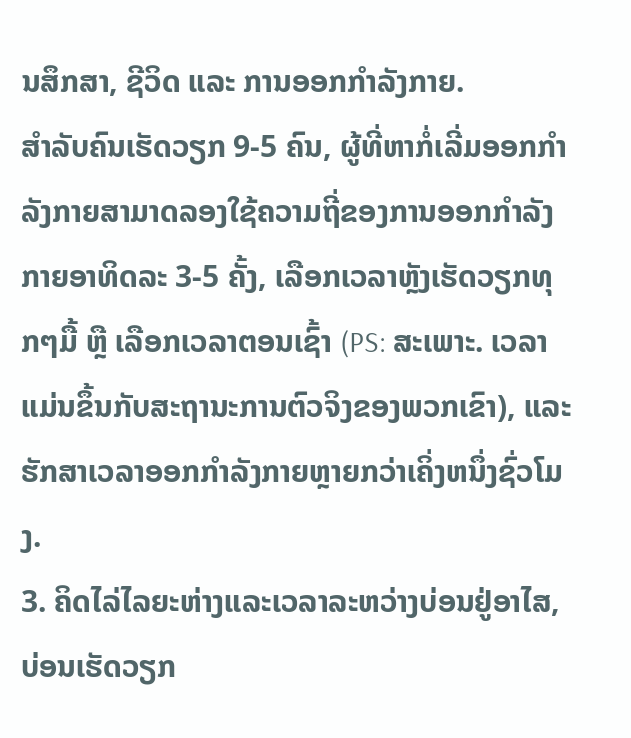ນສຶກສາ, ຊີວິດ ແລະ ການອອກກຳລັງກາຍ.
ສຳລັບຄົນເຮັດວຽກ 9-5 ຄົນ, ຜູ້ທີ່ຫາກໍ່ເລີ່ມອອກກຳລັງກາຍສາມາດລອງໃຊ້ຄວາມຖີ່ຂອງການອອກກຳລັງກາຍອາທິດລະ 3-5 ຄັ້ງ, ເລືອກເວລາຫຼັງເຮັດວຽກທຸກໆມື້ ຫຼື ເລືອກເວລາຕອນເຊົ້າ (PS: ສະເພາະ. ເວລາແມ່ນຂຶ້ນກັບສະຖານະການຕົວຈິງຂອງພວກເຂົາ), ແລະຮັກສາເວລາອອກກໍາລັງກາຍຫຼາຍກວ່າເຄິ່ງຫນຶ່ງຊົ່ວໂມງ.
3. ຄິດໄລ່ໄລຍະຫ່າງແລະເວລາລະຫວ່າງບ່ອນຢູ່ອາໄສ, ບ່ອນເຮັດວຽກ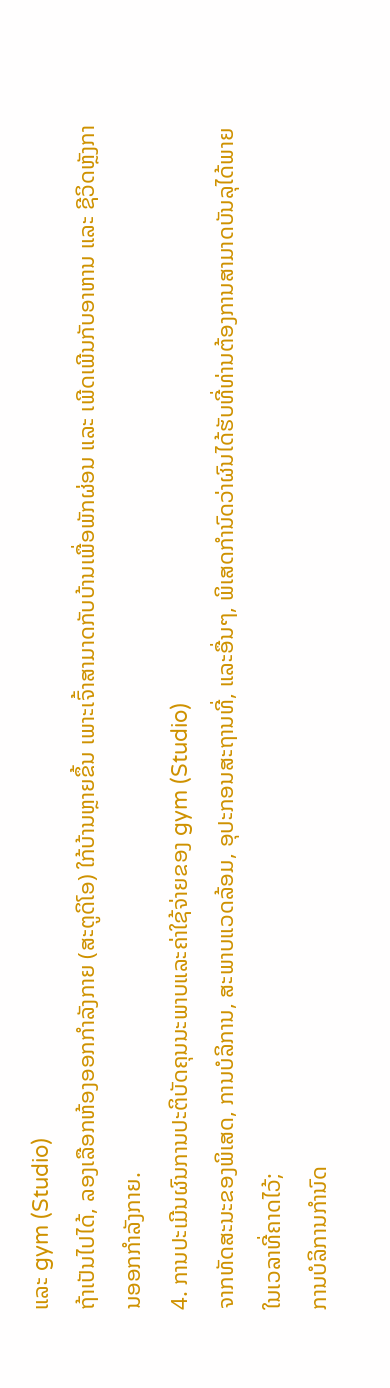ແລະ gym (Studio)
ຖ້າເປັນໄປໄດ້, ລອງເລືອກຫ້ອງອອກກຳລັງກາຍ (ສະຕູດິໂອ) ໃກ້ບ້ານຫຼາຍຂຶ້ນ ເພາະເຈົ້າສາມາດກັບບ້ານເພື່ອພັກຜ່ອນ ແລະ ເພີດເພີນກັບອາຫານ ແລະ ຊີວິດຫຼັງການອອກກຳລັງກາຍ.
4. ການປະເມີນຜົນການປະຕິບັດຄຸນນະພາບແລະຄ່າໃຊ້ຈ່າຍຂອງ gym (Studio)
ຈາກທັດສະນະຂອງພິເສດ, ການບໍລິການ, ສະພາບແວດລ້ອມ, ອຸປະກອນສະຖານທີ່, ແລະອື່ນໆ, ພິເສດກໍານົດວ່າຜົນໄດ້ຮັບທີ່ທ່ານຕ້ອງການສາມາດບັນລຸໄດ້ພາຍໃນເວລາທີ່ຄາດໄວ້;
ການບໍລິການກໍານົດ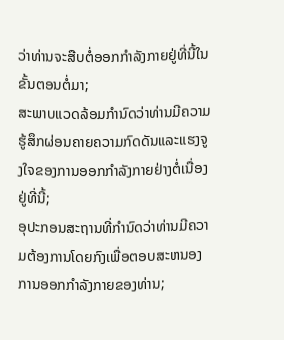ວ່າທ່ານຈະສືບຕໍ່ອອກກໍາລັງກາຍຢູ່ທີ່ນີ້ໃນຂັ້ນຕອນຕໍ່ມາ;
ສະພາບແວດລ້ອມກໍານົດວ່າທ່ານມີຄວາມຮູ້ສຶກຜ່ອນຄາຍຄວາມກົດດັນແລະແຮງຈູງໃຈຂອງການອອກກໍາລັງກາຍຢ່າງຕໍ່ເນື່ອງຢູ່ທີ່ນີ້;
ອຸປະກອນສະຖານທີ່ກໍານົດວ່າທ່ານມີຄວາມຕ້ອງການໂດຍກົງເພື່ອຕອບສະຫນອງການອອກກໍາລັງກາຍຂອງທ່ານ;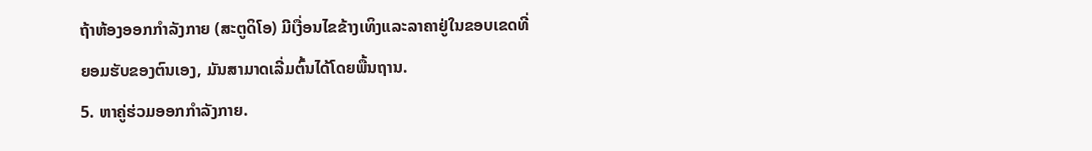ຖ້າຫ້ອງອອກກໍາລັງກາຍ (ສະຕູດິໂອ) ມີເງື່ອນໄຂຂ້າງເທິງແລະລາຄາຢູ່ໃນຂອບເຂດທີ່ຍອມຮັບຂອງຕົນເອງ, ມັນສາມາດເລີ່ມຕົ້ນໄດ້ໂດຍພື້ນຖານ.
5. ຫາຄູ່ຮ່ວມອອກກຳລັງກາຍ.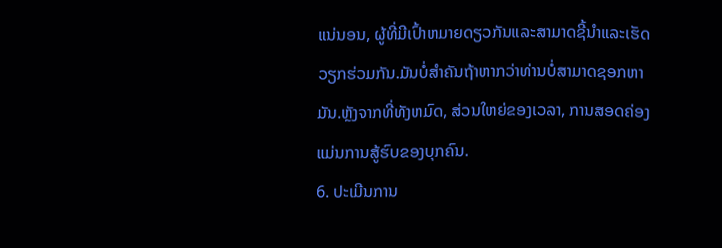ແນ່ນອນ, ຜູ້ທີ່ມີເປົ້າຫມາຍດຽວກັນແລະສາມາດຊີ້ນໍາແລະເຮັດວຽກຮ່ວມກັນ.ມັນບໍ່ສໍາຄັນຖ້າຫາກວ່າທ່ານບໍ່ສາມາດຊອກຫາມັນ.ຫຼັງຈາກທີ່ທັງຫມົດ, ສ່ວນໃຫຍ່ຂອງເວລາ, ການສອດຄ່ອງແມ່ນການສູ້ຮົບຂອງບຸກຄົນ.
6. ປະເມີນການ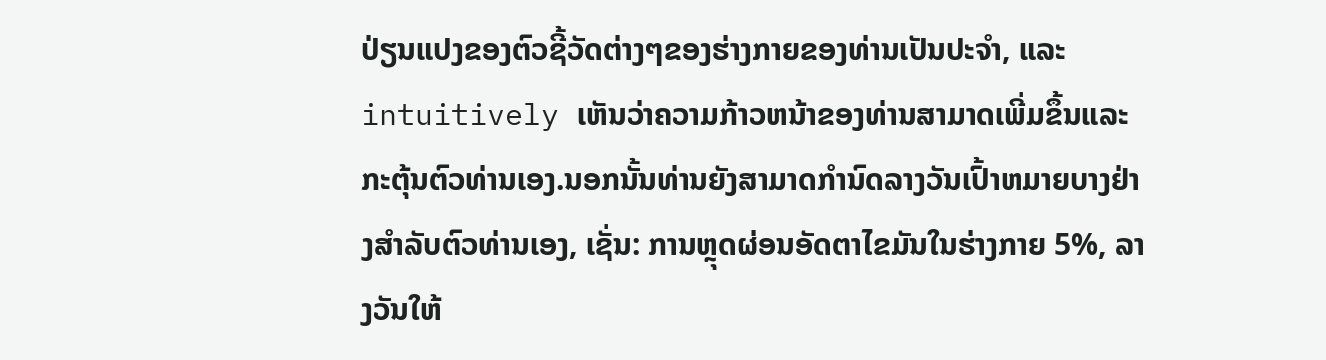ປ່ຽນແປງຂອງຕົວຊີ້ວັດຕ່າງໆຂອງຮ່າງກາຍຂອງທ່ານເປັນປະຈໍາ, ແລະ intuitively ເຫັນວ່າຄວາມກ້າວຫນ້າຂອງທ່ານສາມາດເພີ່ມຂຶ້ນແລະກະຕຸ້ນຕົວທ່ານເອງ.ນອກນັ້ນທ່ານຍັງສາມາດກໍານົດລາງວັນເປົ້າຫມາຍບາງຢ່າງສໍາລັບຕົວທ່ານເອງ, ເຊັ່ນ: ການຫຼຸດຜ່ອນອັດຕາໄຂມັນໃນຮ່າງກາຍ 5%, ລາງວັນໃຫ້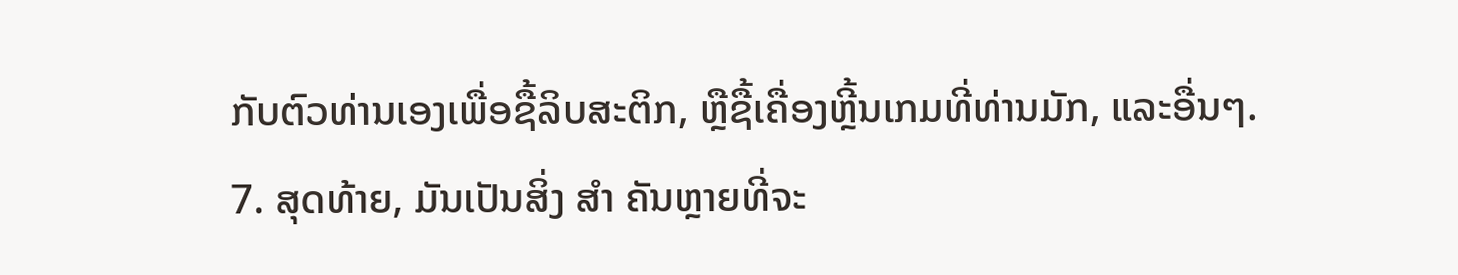ກັບຕົວທ່ານເອງເພື່ອຊື້ລິບສະຕິກ, ຫຼືຊື້ເຄື່ອງຫຼີ້ນເກມທີ່ທ່ານມັກ, ແລະອື່ນໆ.
7. ສຸດທ້າຍ, ມັນເປັນສິ່ງ ສຳ ຄັນຫຼາຍທີ່ຈະ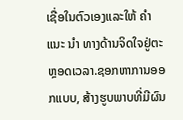ເຊື່ອໃນຕົວເອງແລະໃຫ້ ຄຳ ແນະ ນຳ ທາງດ້ານຈິດໃຈຢູ່ຕະຫຼອດເວລາ.ຊອກຫາການອອກແບບ, ສ້າງຮູບພາບທີ່ມີຜົນ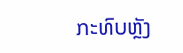ກະທົບຫຼັງ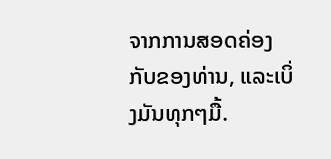ຈາກການສອດຄ່ອງກັບຂອງທ່ານ, ແລະເບິ່ງມັນທຸກໆມື້.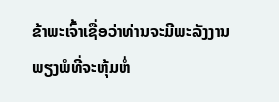ຂ້າພະເຈົ້າເຊື່ອວ່າທ່ານຈະມີພະລັງງານພຽງພໍທີ່ຈະຫຸ້ມຫໍ່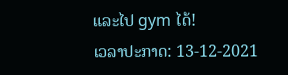ແລະໄປ gym ໄດ້!
ເວລາປະກາດ: 13-12-2021